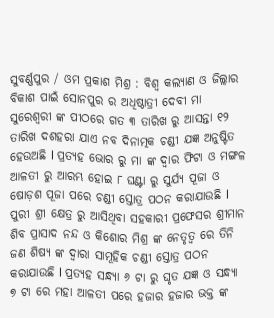ସୁବର୍ଣ୍ଣପୁର / ଓମ ପ୍ରକାଶ ମିଶ୍ର : ବିଶ୍ୱ କଲ୍ୟାଣ ଓ ଜିଲ୍ଲାର ବିକାଶ ପାଇଁ ସୋନପୁର ର ଅଧିଷ୍ଠାତ୍ରୀ ଦେବୀ ମା ସୁରେଶ୍ଵରୀ ଙ୍କ ପୀଠରେ ଗତ ୩ ତାରିଖ ରୁ ଆସନ୍ତା ୧୨ ତାରିଖ ଦଶହରା ଯାଏ ନବ ଦିନାତ୍ମକ ଚଣ୍ଡୀ ଯଜ୍ଞ ଅନୁଷ୍ଟିତ ହେଉଅଛି l ପ୍ରତ୍ୟହ ଭୋର ରୁ ମା ଙ୍କ ଦ୍ଵାର ଫିଟା ଓ ମଙ୍ଗଳ ଆଳତୀ ରୁ ଆରମ୍ଭ ହୋଇ ୮ ଘଣ୍ଟା ରୁ ସୁର୍ଯ୍ୟ ପୂଜା ଓ ଷୋଡ଼ଶ ପୂଜା ପରେ ଚଣ୍ଡୀ ସ୍ତୋତ୍ର ପଠନ କରାଯାଉଛି l ପୁରୀ ଶ୍ରୀ କ୍ଷେତ୍ର ରୁ ଆସିଥିବା ସହକାରୀ ପ୍ରଫେସର ଶ୍ରୀମାନ ଶିବ ପ୍ରାସାଦ ନନ୍ଦ ଓ କିଶୋର ମିଶ୍ର ଙ୍କ ନେତୃତ୍ବ ରେ ତିନି ଜଣ ଶିଷ୍ୟ ଙ୍କ ଦ୍ଵାରା ସାମୂହିକ ଚଣ୍ଡୀ ସ୍ତୋତ୍ର ପଠନ କରାଯାଉଛି l ପ୍ରତ୍ୟହ ସନ୍ଧ୍ୟା ୬ ଟା ରୁ ଘୃତ ଯଜ୍ଞ ଓ ସନ୍ଧ୍ୟା ୭ ଟା ରେ ମହା ଆଳତୀ ପରେ ହଜାର ହଜାର ଭକ୍ତ ଙ୍କ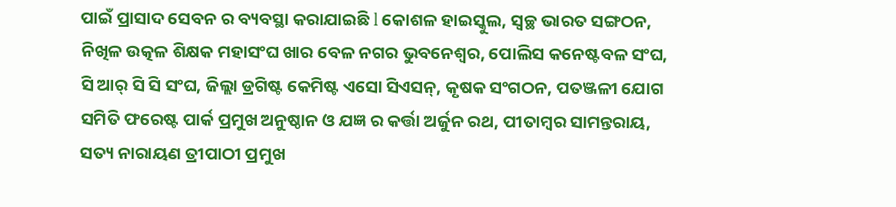ପାଇଁ ପ୍ରାସାଦ ସେବନ ର ବ୍ୟବସ୍ଥା କରାଯାଇଛି l କୋଶଳ ହାଇସ୍କୁଲ, ସ୍ବଚ୍ଛ ଭାରତ ସଙ୍ଗଠନ, ନିଖିଳ ଉତ୍କଳ ଶିକ୍ଷକ ମହାସଂଘ ଖାର ବେଳ ନଗର ଭୁବନେଶ୍ଵର, ପୋଲିସ କନେଷ୍ଟବଳ ସଂଘ, ସି ଆର୍ ସି ସି ସଂଘ, ଜିଲ୍ଲା ଡ୍ରଗିଷ୍ଟ କେମିଷ୍ଟ ଏସୋ ସିଏସନ୍, କୃଷକ ସଂଗଠନ, ପତଞ୍ଜଳୀ ଯୋଗ ସମିତି ଫରେଷ୍ଟ ପାର୍କ ପ୍ରମୁଖ ଅନୁଷ୍ଠାନ ଓ ଯଜ୍ଞ ର କର୍ତ୍ତା ଅର୍ଜୁନ ରଥ, ପୀତାମ୍ବର ସାମନ୍ତରାୟ, ସତ୍ୟ ନାରାୟଣ ତ୍ରୀପାଠୀ ପ୍ରମୁଖ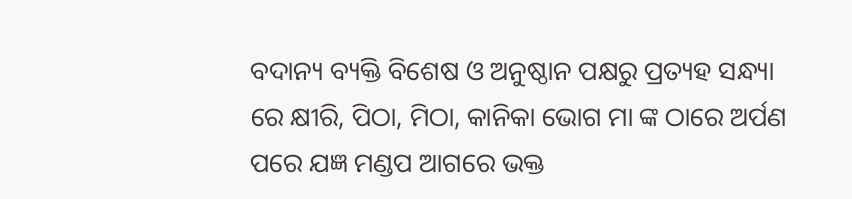ବଦାନ୍ୟ ବ୍ୟକ୍ତି ବିଶେଷ ଓ ଅନୁଷ୍ଠାନ ପକ୍ଷରୁ ପ୍ରତ୍ୟହ ସନ୍ଧ୍ୟା ରେ କ୍ଷୀରି, ପିଠା, ମିଠା, କାନିକା ଭୋଗ ମା ଙ୍କ ଠାରେ ଅର୍ପଣ ପରେ ଯଜ୍ଞ ମଣ୍ଡପ ଆଗରେ ଭକ୍ତ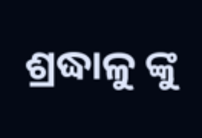ଶ୍ରଦ୍ଧାଳୁ ଙ୍କୁ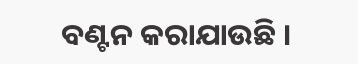ବଣ୍ଟନ କରାଯାଉଛି ।